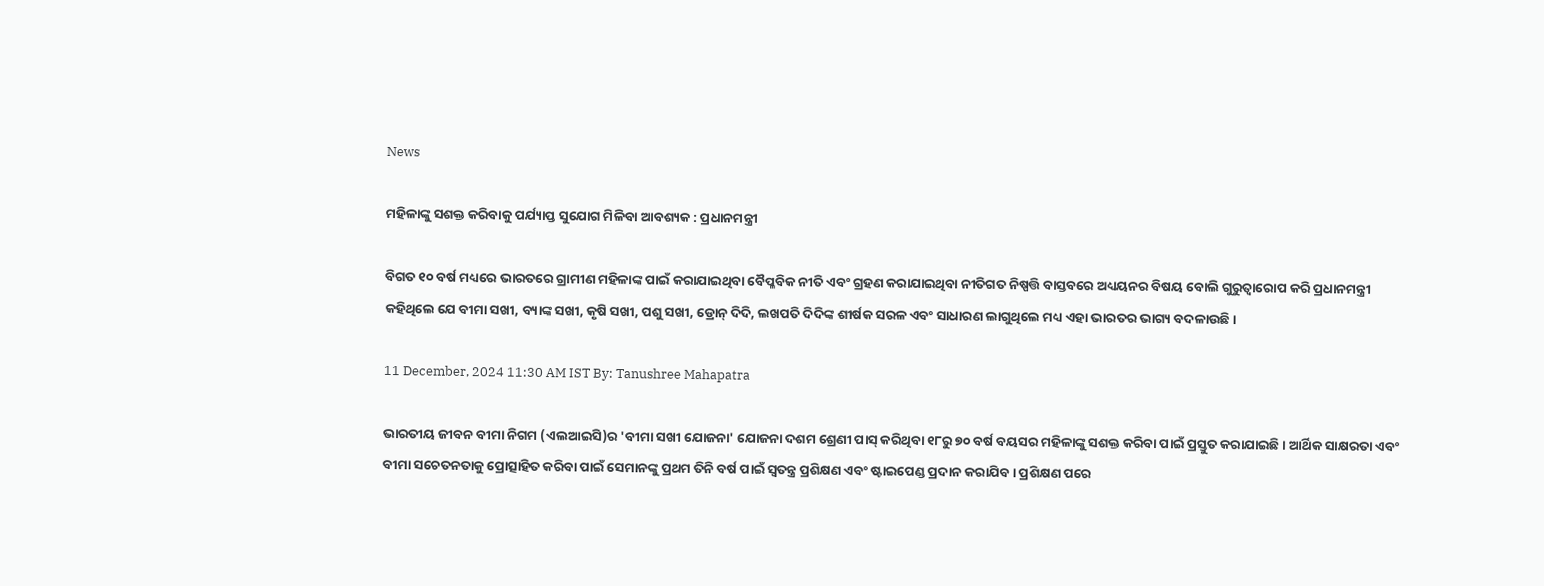News

ମହିଳାଙ୍କୁ ସଶକ୍ତ କରିବାକୁ ପର୍ଯ୍ୟାପ୍ତ ସୁଯୋଗ ମିଳିବା ଆବଶ୍ୟକ : ପ୍ରଧାନମନ୍ତ୍ରୀ

ବିଗତ ୧୦ ବର୍ଷ ମଧ୍ୟରେ ଭାରତରେ ଗ୍ରାମୀଣ ମହିଳାଙ୍କ ପାଇଁ କରାଯାଇଥିବା ବୈପ୍ଳବିକ ନୀତି ଏବଂ ଗ୍ରହଣ କରାଯାଇଥିବା ନୀତିଗତ ନିଷ୍ପତ୍ତି ବାସ୍ତବରେ ଅଧ୍ୟୟନର ବିଷୟ ବୋଲି ଗୁରୁତ୍ୱାରୋପ କରି ପ୍ରଧାନମନ୍ତ୍ରୀ କହିଥିଲେ ଯେ ବୀମା ସଖୀ, ବ୍ୟାଙ୍କ ସଖୀ, କୃଷି ସଖୀ, ପଶୁ ସଖୀ, ଡ୍ରୋନ୍ ଦିଦି, ଲଖପତି ଦିଦିଙ୍କ ଶୀର୍ଷକ ସରଳ ଏବଂ ସାଧାରଣ ଲାଗୁଥିଲେ ମଧ୍ୟ ଏହା ଭାରତର ଭାଗ୍ୟ ବଦଳାଉଛି ।

11 December, 2024 11:30 AM IST By: Tanushree Mahapatra

ଭାରତୀୟ ଜୀବନ ବୀମା ନିଗମ (ଏଲଆଇସି)ର 'ବୀମା ସଖୀ ଯୋଜନା' ଯୋଜନା ଦଶମ ଶ୍ରେଣୀ ପାସ୍ କରିଥିବା ୧୮ରୁ ୭୦ ବର୍ଷ ବୟସର ମହିଳାଙ୍କୁ ସଶକ୍ତ କରିବା ପାଇଁ ପ୍ରସ୍ତୁତ କରାଯାଇଛି। ଆର୍ଥିକ ସାକ୍ଷରତା ଏବଂ ବୀମା ସଚେତନତାକୁ ପ୍ରୋତ୍ସାହିତ କରିବା ପାଇଁ ସେମାନଙ୍କୁ ପ୍ରଥମ ତିନି ବର୍ଷ ପାଇଁ ସ୍ୱତନ୍ତ୍ର ପ୍ରଶିକ୍ଷଣ ଏବଂ ଷ୍ଟାଇପେଣ୍ଡ ପ୍ରଦାନ କରାଯିବ । ପ୍ରଶିକ୍ଷଣ ପରେ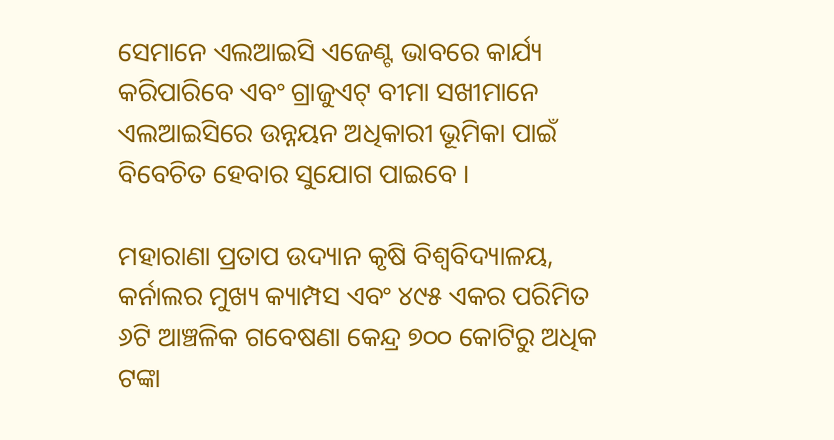ସେମାନେ ଏଲଆଇସି ଏଜେଣ୍ଟ ଭାବରେ କାର୍ଯ୍ୟ କରିପାରିବେ ଏବଂ ଗ୍ରାଜୁଏଟ୍ ବୀମା ସଖୀମାନେ ଏଲଆଇସିରେ ଉନ୍ନୟନ ଅଧିକାରୀ ଭୂମିକା ପାଇଁ ବିବେଚିତ ହେବାର ସୁଯୋଗ ପାଇବେ ।

ମହାରାଣା ପ୍ରତାପ ଉଦ୍ୟାନ କୃଷି ବିଶ୍ୱବିଦ୍ୟାଳୟ, କର୍ନାଲର ମୁଖ୍ୟ କ୍ୟାମ୍ପସ ଏବଂ ୪୯୫ ଏକର ପରିମିତ ୬ଟି ଆଞ୍ଚଳିକ ଗବେଷଣା କେନ୍ଦ୍ର ୭୦୦ କୋଟିରୁ ଅଧିକ ଟଙ୍କା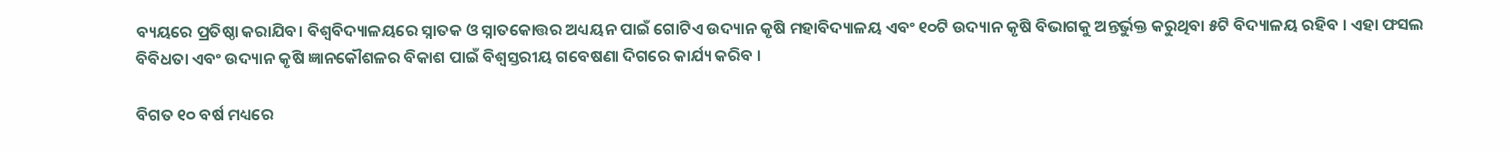ବ୍ୟୟରେ ପ୍ରତିଷ୍ଠା କରାଯିବ। ବିଶ୍ୱବିଦ୍ୟାଳୟରେ ସ୍ନାତକ ଓ ସ୍ନାତକୋତ୍ତର ଅଧ୍ୟୟନ ପାଇଁ ଗୋଟିଏ ଉଦ୍ୟାନ କୃଷି ମହାବିଦ୍ୟାଳୟ ଏବଂ ୧୦ଟି ଉଦ୍ୟାନ କୃଷି ବିଭାଗକୁ ଅନ୍ତର୍ଭୁକ୍ତ କରୁଥିବା ୫ଟି ବିଦ୍ୟାଳୟ ରହିବ । ଏହା ଫସଲ ବିବିଧତା ଏବଂ ଉଦ୍ୟାନ କୃଷି ଜ୍ଞାନକୌଶଳର ବିକାଶ ପାଇଁ ବିଶ୍ୱସ୍ତରୀୟ ଗବେଷଣା ଦିଗରେ କାର୍ଯ୍ୟ କରିବ ।

ବିଗତ ୧୦ ବର୍ଷ ମଧ୍ୟରେ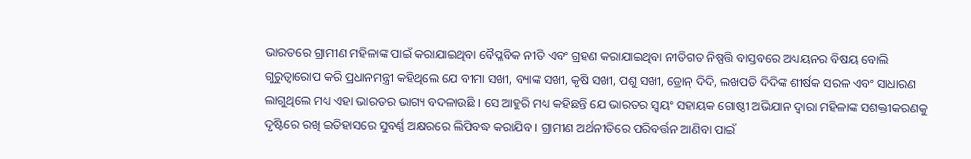ଭାରତରେ ଗ୍ରାମୀଣ ମହିଳାଙ୍କ ପାଇଁ କରାଯାଇଥିବା ବୈପ୍ଳବିକ ନୀତି ଏବଂ ଗ୍ରହଣ କରାଯାଇଥିବା ନୀତିଗତ ନିଷ୍ପତ୍ତି ବାସ୍ତବରେ ଅଧ୍ୟୟନର ବିଷୟ ବୋଲି ଗୁରୁତ୍ୱାରୋପ କରି ପ୍ରଧାନମନ୍ତ୍ରୀ କହିଥିଲେ ଯେ ବୀମା ସଖୀ, ବ୍ୟାଙ୍କ ସଖୀ, କୃଷି ସଖୀ, ପଶୁ ସଖୀ, ଡ୍ରୋନ୍ ଦିଦି, ଲଖପତି ଦିଦିଙ୍କ ଶୀର୍ଷକ ସରଳ ଏବଂ ସାଧାରଣ ଲାଗୁଥିଲେ ମଧ୍ୟ ଏହା ଭାରତର ଭାଗ୍ୟ ବଦଳାଉଛି । ସେ ଆହୁରି ମଧ୍ୟ କହିଛନ୍ତି ଯେ ଭାରତର ସ୍ୱୟଂ ସହାୟକ ଗୋଷ୍ଠୀ ଅଭିଯାନ ଦ୍ୱାରା ମହିଳାଙ୍କ ସଶକ୍ତୀକରଣକୁ ଦୃଷ୍ଟିରେ ରଖି ଇତିହାସରେ ସୁବର୍ଣ୍ଣ ଅକ୍ଷରରେ ଲିପିବଦ୍ଧ କରାଯିବ । ଗ୍ରାମୀଣ ଅର୍ଥନୀତିରେ ପରିବର୍ତ୍ତନ ଆଣିବା ପାଇଁ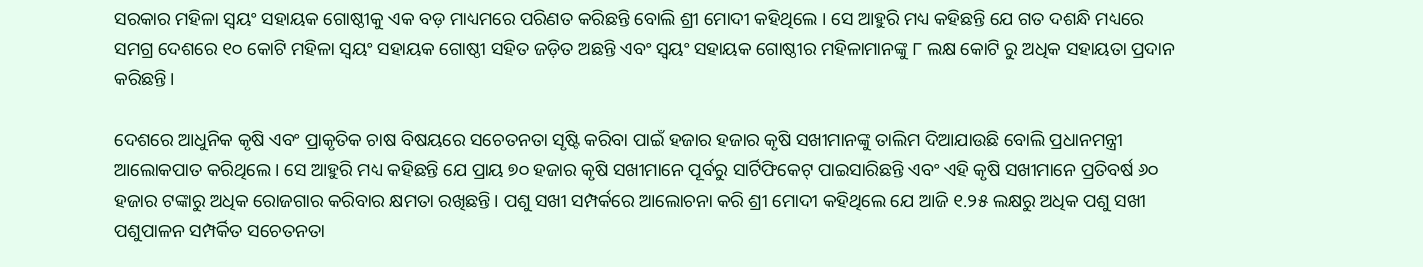ସରକାର ମହିଳା ସ୍ୱୟଂ ସହାୟକ ଗୋଷ୍ଠୀକୁ ଏକ ବଡ଼ ମାଧ୍ୟମରେ ପରିଣତ କରିଛନ୍ତି ବୋଲି ଶ୍ରୀ ମୋଦୀ କହିଥିଲେ । ସେ ଆହୁରି ମଧ୍ୟ କହିଛନ୍ତି ଯେ ଗତ ଦଶନ୍ଧି ମଧ୍ୟରେ ସମଗ୍ର ଦେଶରେ ୧୦ କୋଟି ମହିଳା ସ୍ୱୟଂ ସହାୟକ ଗୋଷ୍ଠୀ ସହିତ ଜଡ଼ିତ ଅଛନ୍ତି ଏବଂ ସ୍ୱୟଂ ସହାୟକ ଗୋଷ୍ଠୀର ମହିଳାମାନଙ୍କୁ ୮ ଲକ୍ଷ କୋଟି ରୁ ଅଧିକ ସହାୟତା ପ୍ରଦାନ କରିଛନ୍ତି।

ଦେଶରେ ଆଧୁନିକ କୃଷି ଏବଂ ପ୍ରାକୃତିକ ଚାଷ ବିଷୟରେ ସଚେତନତା ସୃଷ୍ଟି କରିବା ପାଇଁ ହଜାର ହଜାର କୃଷି ସଖୀମାନଙ୍କୁ ତାଲିମ ଦିଆଯାଉଛି ବୋଲି ପ୍ରଧାନମନ୍ତ୍ରୀ ଆଲୋକପାତ କରିଥିଲେ । ସେ ଆହୁରି ମଧ୍ୟ କହିଛନ୍ତି ଯେ ପ୍ରାୟ ୭୦ ହଜାର କୃଷି ସଖୀମାନେ ପୂର୍ବରୁ ସାର୍ଟିଫିକେଟ୍ ପାଇସାରିଛନ୍ତି ଏବଂ ଏହି କୃଷି ସଖୀମାନେ ପ୍ରତିବର୍ଷ ୬୦ ହଜାର ଟଙ୍କାରୁ ଅଧିକ ରୋଜଗାର କରିବାର କ୍ଷମତା ରଖିଛନ୍ତି। ପଶୁ ସଖୀ ସମ୍ପର୍କରେ ଆଲୋଚନା କରି ଶ୍ରୀ ମୋଦୀ କହିଥିଲେ ଯେ ଆଜି ୧.୨୫ ଲକ୍ଷରୁ ଅଧିକ ପଶୁ ସଖୀ ପଶୁପାଳନ ସମ୍ପର୍କିତ ସଚେତନତା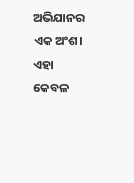ଅଭିଯାନର ଏକ ଅଂଶ। ଏହା କେବଳ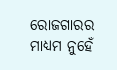ରୋଜଗାରର ମାଧ୍ୟମ ନୁହେଁ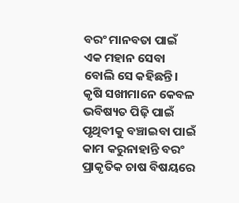ବରଂ ମାନବତା ପାଇଁ ଏକ ମହାନ ସେବା ବୋଲି ସେ କହିଛନ୍ତି। କୃଷି ସଖୀମାନେ କେବଳ ଭବିଷ୍ୟତ ପିଢ଼ି ପାଇଁ ପୃଥିବୀକୁ ବଞ୍ଚାଇବା ପାଇଁ କାମ କରୁନାହାନ୍ତି ବରଂ ପ୍ରାକୃତିକ ଚାଷ ବିଷୟରେ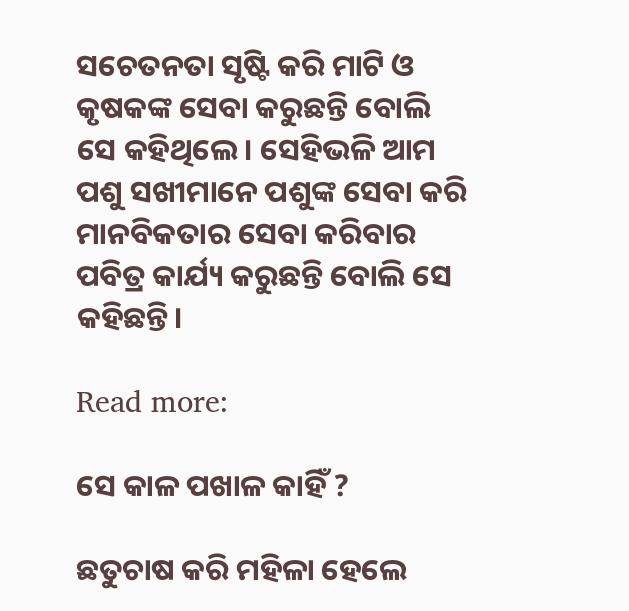ସଚେତନତା ସୃଷ୍ଟି କରି ମାଟି ଓ କୃଷକଙ୍କ ସେବା କରୁଛନ୍ତି ବୋଲି ସେ କହିଥିଲେ। ସେହିଭଳି ଆମ ପଶୁ ସଖୀମାନେ ପଶୁଙ୍କ ସେବା କରି ମାନବିକତାର ସେବା କରିବାର ପବିତ୍ର କାର୍ଯ୍ୟ କରୁଛନ୍ତି ବୋଲି ସେ କହିଛନ୍ତି।

Read more:

ସେ କାଳ ପଖାଳ କାହିଁ ?

ଛତୁଚାଷ କରି ମହିଳା ହେଲେ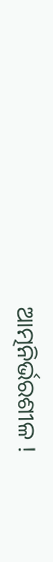ଆତ୍ମନିର୍ଭରଶୀଳ !